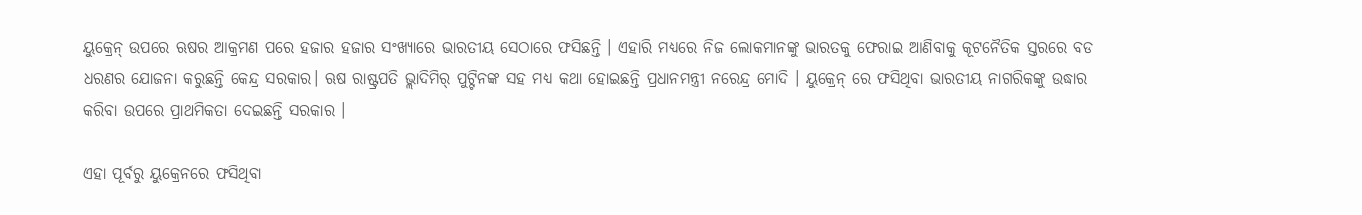ୟୁକ୍ରେନ୍ ଉପରେ ଋଷର ଆକ୍ରମଣ ପରେ ହଜାର ହଜାର ସଂଖ୍ୟାରେ ଭାରତୀୟ ସେଠାରେ ଫସିଛନ୍ତି । ଏହାରି ମଧ୍ୟରେ ନିଜ ଲୋକମାନଙ୍କୁ ଭାରତକୁ ଫେରାଇ ଆଣିବାକୁ କୂଟନୈତିକ ସ୍ତରରେ ବଡ ଧରଣର ଯୋଜନା କରୁଛନ୍ତି କେନ୍ଦ୍ର ସରକାର। ଋଷ ରାଷ୍ଟ୍ରପତି ଭ୍ଲାଦିମିର୍ ପୁଟ୍ଟିନଙ୍କ ସହ ମଧ୍ୟ କଥା ହୋଇଛନ୍ତି ପ୍ରଧାନମନ୍ତ୍ରୀ ନରେନ୍ଦ୍ର ମୋଦି । ୟୁକ୍ରେନ୍ ରେ ଫସିଥିବା ଭାରତୀୟ ନାଗରିକଙ୍କୁ ଉଦ୍ଧାର କରିବା ଉପରେ ପ୍ରାଥମିକତା ଦେଇଛନ୍ତି ସରକାର ।

ଏହା ପୂର୍ବରୁ ୟୁକ୍ରେନରେ ଫସିଥିବା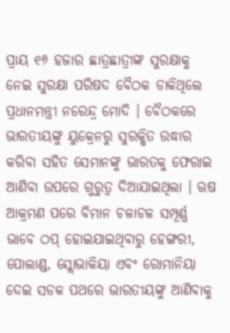ପ୍ରାୟ ୧୬ ହଜାର ଛାତ୍ରଛାତ୍ରୀଙ୍କ ସୁରକ୍ଷାକୁ ନେଇ ସୁରକ୍ଷା ପରିଷଦ ବୈଠକ ଡାକିଥିଲେ ପ୍ରଧାନମନ୍ତ୍ରୀ ନରେନ୍ଦ୍ର ମୋଦି । ବୈଠକରେ ଭାରତୀୟଙ୍କୁ ୟୁକ୍ରେନରୁ ସୁରକ୍ଷିତ ଉଦ୍ଧାର କରିବା ସହିତ ସେମାନଙ୍କୁ ଭାରତକୁ ଫେରାଇ ଆଣିବା ଉପରେ ଗୁରୁତ୍ବ ଦିଆଯାଇଥିଲା । ଋଷ ଆକ୍ରମଣ ପରେ ବିମାନ ଚଳାଚଳ ସମ୍ପୂର୍ଣ୍ଣ ଭାବେ ଠପ୍ ହୋଇଯାଇଥିବାରୁ ହେଙ୍ଗରୀ, ପୋଲାଣ୍ଡ, ସ୍ଲୋଭାକିୟା ଏବଂ ରୋମାନିୟା ଦେଇ ସଡକ ପଥରେ ଭାରତୀୟଙ୍କୁ ଆଣିବାକୁ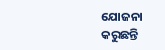ଯୋଜନା କରୁଛନ୍ତି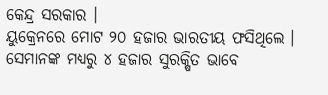କେନ୍ଦ୍ର ସରକାର ।
ୟୁକ୍ରେନରେ ମୋଟ ୨୦ ହଜାର ଭାରତୀୟ ଫସିଥିଲେ । ସେମାନଙ୍କ ମଧ୍ୟରୁ ୪ ହଜାର ସୁରକ୍ଷିତ ଭାବେ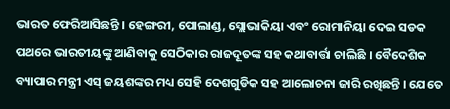ଭାରତ ଫେରିଆସିଛନ୍ତି । ହେଙ୍ଗରୀ, ପୋଲାଣ୍ଡ, ସ୍ଲୋଭାକିୟା ଏବଂ ରୋମାନିୟା ଦେଇ ସଡକ ପଥରେ ଭାରତୀୟଙ୍କୁ ଆଣିବାକୁ ସେଠିକାର ରାଜଦୂତଙ୍କ ସହ କଥାବାର୍ତ୍ତା ଚାଲିଛି । ବୈଦେଶିକ ବ୍ୟାପାର ମନ୍ତ୍ରୀ ଏସ୍ ଜୟଶଙ୍କର ମଧ୍ୟ ସେହି ଦେଶଗୁଡିକ ସହ ଆଲୋଚନା ଜାରି ରଖିଛନ୍ତି । ଯେତେ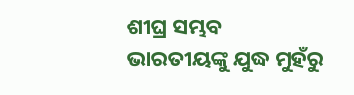ଶୀଘ୍ର ସମ୍ଭବ ଭାରତୀୟଙ୍କୁ ଯୁଦ୍ଧ ମୁହଁରୁ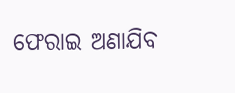ଫେରାଇ ଅଣାଯିବ